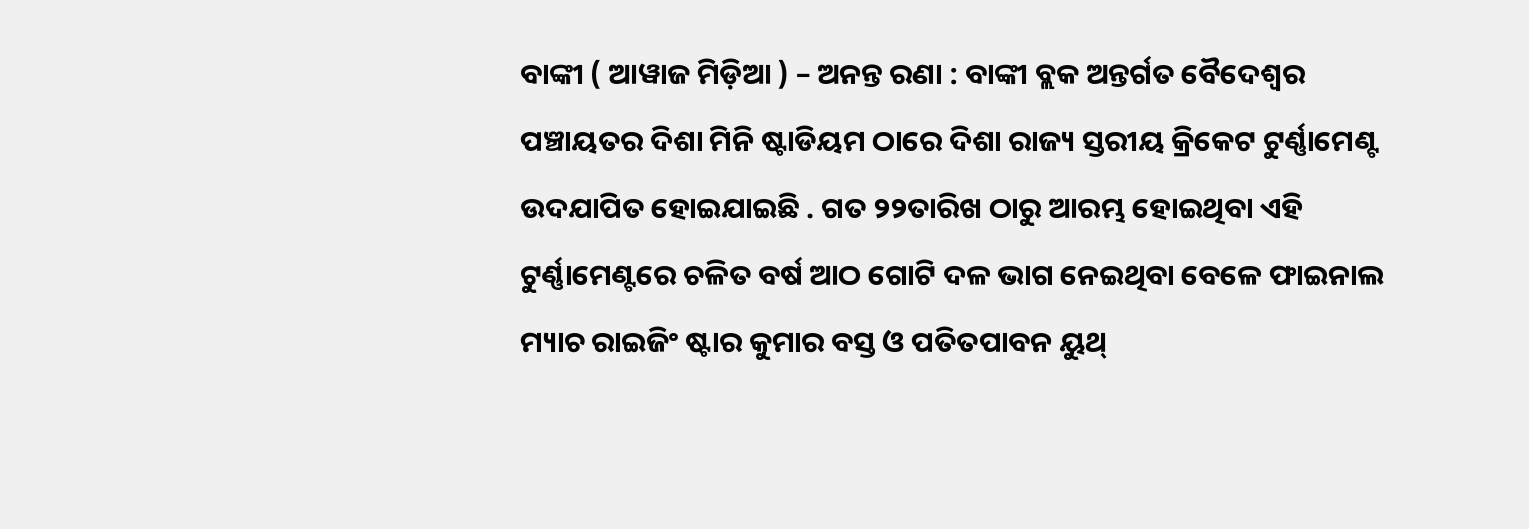ବାଙ୍କୀ ( ଆୱାଜ ମିଡ଼ିଆ ) – ଅନନ୍ତ ରଣା : ବାଙ୍କୀ ବ୍ଲକ ଅନ୍ତର୍ଗତ ବୈଦେଶ୍ୱର ପଞ୍ଚାୟତର ଦିଶା ମିନି ଷ୍ଟାଡିୟମ ଠାରେ ଦିଶା ରାଜ୍ୟ ସ୍ତରୀୟ କ୍ରିକେଟ ଟୁର୍ଣ୍ଣାମେଣ୍ଟ ଉଦଯାପିତ ହୋଇଯାଇଛି . ଗତ ୨୨ତାରିଖ ଠାରୁ ଆରମ୍ଭ ହୋଇଥିବା ଏହି ଟୁର୍ଣ୍ଣାମେଣ୍ଟରେ ଚଳିତ ବର୍ଷ ଆଠ ଗୋଟି ଦଳ ଭାଗ ନେଇଥିବା ବେଳେ ଫାଇନାଲ ମ୍ୟାଚ ରାଇଜିଂ ଷ୍ଟାର କୁମାର ବସ୍ତ ଓ ପତିତପାବନ ୟୁଥ୍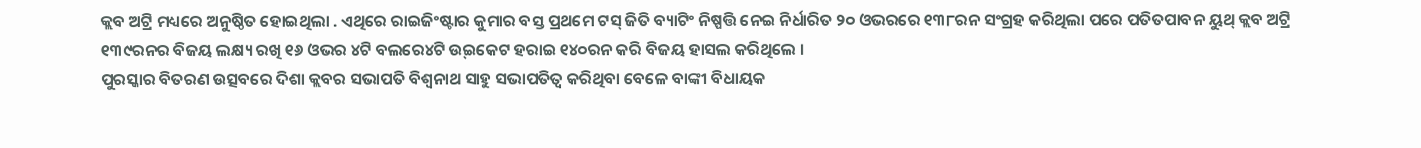କ୍ଲବ ଅଟ୍ରି ମଧ୍ୟରେ ଅନୁଷ୍ଠିତ ହୋଇଥିଲା . ଏଥିରେ ରାଇଜିଂଷ୍ଟାର କୁମାର ବସ୍ତ ପ୍ରଥମେ ଟସ୍ ଜିତି ବ୍ୟାଟିଂ ନିଷ୍ପତ୍ତି ନେଇ ନିର୍ଧାରିତ ୨୦ ଓଭରରେ ୧୩୮ରନ ସଂଗ୍ରହ କରିଥିଲା ପରେ ପତିତପାବନ ୟୁଥ୍ କ୍ଲବ ଅଟ୍ରି ୧୩୯ରନର ବିଜୟ ଲକ୍ଷ୍ୟ ରଖି ୧୬ ଓଭର ୪ଟି ବଲରେ୪ଟି ଉ୍ଇକେଟ ହରାଇ ୧୪୦ରନ କରି ବିଜୟ ହାସଲ କରିଥିଲେ ।
ପୁରସ୍କାର ବିତରଣ ଉତ୍ସବରେ ଦିଶା କ୍ଲବର ସଭାପତି ବିଶ୍ୱନାଥ ସାହୁ ସଭାପତିତ୍ୱ କରିଥିବା ବେଳେ ବାଙ୍କୀ ବିଧାୟକ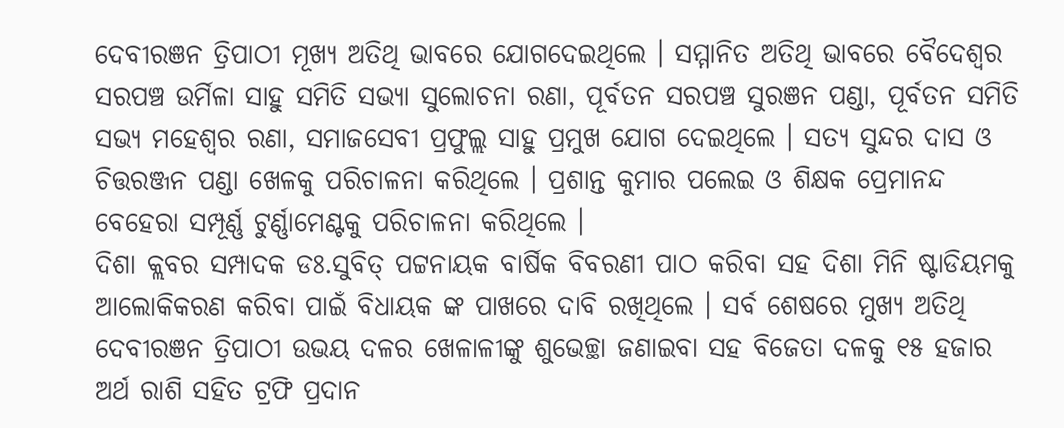ଦେବୀରଞନ ତ୍ରିପାଠୀ ମୂଖ୍ୟ ଅତିଥି ଭାବରେ ଯୋଗଦେଇଥିଲେ । ସମ୍ମାନିତ ଅତିଥି ଭାବରେ ବୈଦେଶ୍ୱର ସରପଞ୍ଚ ଉର୍ମିଳା ସାହୁ ସମିତି ସଭ୍ୟା ସୁଲୋଚନା ରଣା, ପୂର୍ବତନ ସରପଞ୍ଚ ସୁରଞନ ପଣ୍ଡା, ପୂର୍ବତନ ସମିତି ସଭ୍ୟ ମହେଶ୍ୱର ରଣା, ସମାଜସେବୀ ପ୍ରଫୁଲ୍ଲ ସାହୁ ପ୍ରମୁଖ ଯୋଗ ଦେଇଥିଲେ । ସତ୍ୟ ସୁନ୍ଦର ଦାସ ଓ ଚିତ୍ତରଞ୍ଜନ ପଣ୍ଡା ଖେଳକୁ ପରିଚାଳନା କରିଥିଲେ । ପ୍ରଶାନ୍ତ କୁମାର ପଲେଇ ଓ ଶିକ୍ଷକ ପ୍ରେମାନନ୍ଦ ବେହେରା ସମ୍ପୂର୍ଣ୍ଣ ଟୁର୍ଣ୍ଣାମେଣ୍ଟକୁ ପରିଚାଳନା କରିଥିଲେ ।
ଦିଶା କ୍ଲବର ସମ୍ପାଦକ ଡଃ.ସୁବିତ୍ ପଟ୍ଟନାୟକ ବାର୍ଷିକ ବିବରଣୀ ପାଠ କରିବା ସହ ଦିଶା ମିନି ଷ୍ଟାଡିୟମକୁ ଆଲୋକିକରଣ କରିବା ପାଇଁ ବିଧାୟକ ଙ୍କ ପାଖରେ ଦାବି ରଖିଥିଲେ । ସର୍ବ ଶେଷରେ ମୁଖ୍ୟ ଅତିଥି ଦେବୀରଞନ ତ୍ରିପାଠୀ ଉଭୟ ଦଳର ଖେଳାଳୀଙ୍କୁ ଶୁଭେଚ୍ଛା ଜଣାଇବା ସହ ବିଜେତା ଦଳକୁ ୧୫ ହଜାର ଅର୍ଥ ରାଶି ସହିତ ଟ୍ରଫି ପ୍ରଦାନ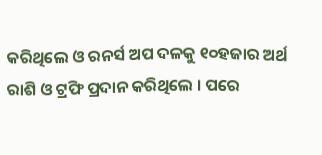କରିଥିଲେ ଓ ରନର୍ସ ଅପ ଦଳକୁ ୧୦ହଜାର ଅର୍ଥ ରାଶି ଓ ଟ୍ରଫି ପ୍ରଦାନ କରିଥିଲେ । ପରେ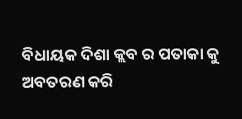ବିଧାୟକ ଦିଶା କ୍ଲବ ର ପତାକା କୁ ଅବତରଣ କରି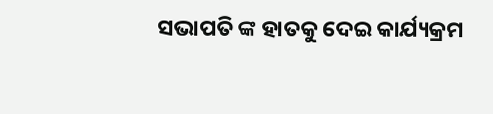ସଭାପତି ଙ୍କ ହାତକୁ ଦେଇ କାର୍ଯ୍ୟକ୍ରମ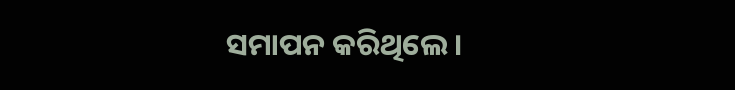ସମାପନ କରିଥିଲେ ।